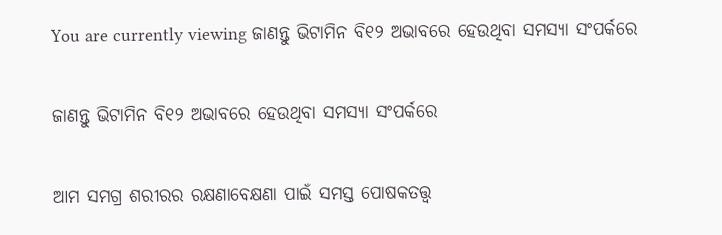You are currently viewing ଜାଣନ୍ତୁ ଭିଟାମିନ ବି୧୨ ଅଭାବରେ ହେଉଥିବା ସମସ୍ୟା ସଂପର୍କରେ

ଜାଣନ୍ତୁ ଭିଟାମିନ ବି୧୨ ଅଭାବରେ ହେଉଥିବା ସମସ୍ୟା ସଂପର୍କରେ

ଆମ ସମଗ୍ର ଶରୀରର ରକ୍ଷଣାବେକ୍ଷଣା ପାଇଁ ସମସ୍ତ ପୋଷକତତ୍ତ୍ୱ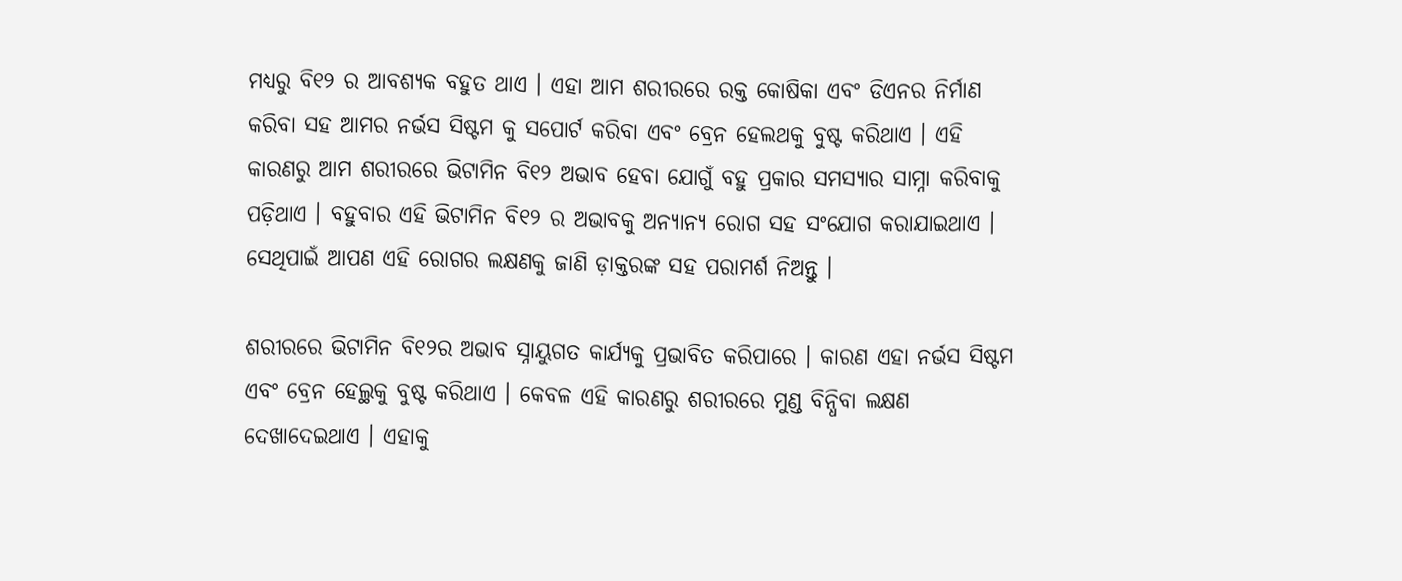ମଧ୍ୟରୁ ବି୧୨ ର ଆବଶ୍ୟକ ବହୁତ ଥାଏ । ଏହା ଆମ ଶରୀରରେ ରକ୍ତ କୋଷିକା ଏବଂ ଡିଏନର ନିର୍ମାଣ କରିବା ସହ ଆମର ନର୍ଭସ ସିଷ୍ଟମ କୁ ସପୋର୍ଟ କରିବା ଏବଂ ବ୍ରେନ ହେଲଥକୁ ବୁଷ୍ଟ କରିଥାଏ । ଏହି କାରଣରୁ ଆମ ଶରୀରରେ ଭିଟାମିନ ବି୧୨ ଅଭାବ ହେବା ଯୋଗୁଁ ବହୁ ପ୍ରକାର ସମସ୍ୟାର ସାମ୍ନା କରିବାକୁ ପଡ଼ିଥାଏ । ବହୁବାର ଏହି ଭିଟାମିନ ବି୧୨ ର ଅଭାବକୁ ଅନ୍ୟାନ୍ୟ ରୋଗ ସହ ସଂଯୋଗ କରାଯାଇଥାଏ । ସେଥିପାଇଁ ଆପଣ ଏହି ରୋଗର ଲକ୍ଷଣକୁ ଜାଣି ଡ଼ାକ୍ତରଙ୍କ ସହ ପରାମର୍ଶ ନିଅନ୍ତୁ ।

ଶରୀରରେ ଭିଟାମିନ ବି୧୨ର ଅଭାବ ସ୍ନାୟୁଗତ କାର୍ଯ୍ୟକୁ ପ୍ରଭାବିତ କରିପାରେ । କାରଣ ଏହା ନର୍ଭସ ସିଷ୍ଟମ ଏବଂ ବ୍ରେନ ହେଲ୍ଥକୁ ବୁଷ୍ଟ କରିଥାଏ । କେବଳ ଏହି କାରଣରୁ ଶରୀରରେ ମୁଣ୍ଡ ବିନ୍ଧିବା ଲକ୍ଷଣ ଦେଖାଦେଇଥାଏ । ଏହାକୁ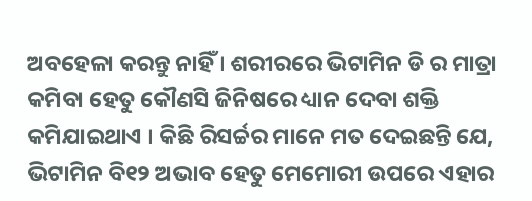ଅବହେଳା କରନ୍ତୁ ନାହିଁ । ଶରୀରରେ ଭିଟାମିନ ଡି ର ମାତ୍ରା କମିବା ହେତୁ କୌଣସି ଜିନିଷରେ ଧ୍ୟାନ ଦେବା ଶକ୍ତି କମିଯାଇଥାଏ । କିଛି ରିସର୍ଚ୍ଚର ମାନେ ମତ ଦେଇଛନ୍ତି ଯେ, ଭିଟାମିନ ବି୧୨ ଅଭାବ ହେତୁ ମେମୋରୀ ଉପରେ ଏହାର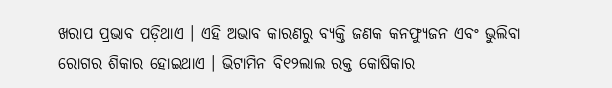ଖରାପ ପ୍ରଭାବ ପଡ଼ିଥାଏ । ଏହି ଅଭାବ କାରଣରୁ ବ୍ୟକ୍ତି ଜଣକ କନଫ୍ୟୁଜନ ଏବଂ ଭୁଲିବା ରୋଗର ଶିକାର ହୋଇଥାଏ । ଭିଟାମିନ ବି୧୨ଲାଲ ରକ୍ତ କୋଷିକାର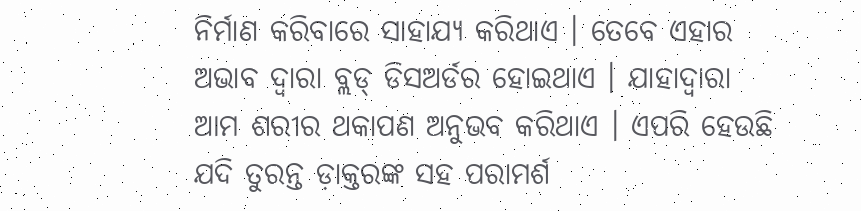ନିର୍ମାଣ କରିବାରେ ସାହାଯ୍ୟ କରିଥାଏ । ତେବେ ଏହାର ଅଭାବ ଦ୍ୱାରା ବ୍ଲଡ୍ ଡିସଅର୍ଡର ହୋଇଥାଏ । ଯାହାଦ୍ୱାରା ଆମ ଶରୀର ଥକାପଣ ଅନୁଭବ କରିଥାଏ । ଏପରି ହେଉଛି ଯଦି ତୁରନ୍ତ ଡ଼ାକ୍ତରଙ୍କ ସହ ପରାମର୍ଶ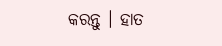କରନ୍ତୁ । ହାତ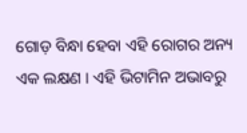ଗୋଡ଼ ବିନ୍ଧା ହେବା ଏହି ରୋଗର ଅନ୍ୟ ଏକ ଲକ୍ଷଣ । ଏହି ଭିଟାମିନ ଅଭାବରୁ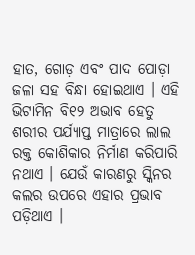ହାତ, ଗୋଡ଼ ଏବଂ ପାଦ ପୋଡ଼ା ଜଳା ସହ ବିନ୍ଧା ହୋଇଥାଏ । ଏହି ଭିଟାମିନ ବି୧୨ ଅଭାବ ହେତୁ ଶରୀର ପର୍ଯ୍ୟାପ୍ତ ମାତ୍ରାରେ ଲାଲ ରକ୍ତ କୋଶିକାର ନିର୍ମାଣ କରିପାରି ନଥାଏ । ଯେଉଁ କାରଣରୁ ସ୍କିନର କଲର ଉପରେ ଏହାର ପ୍ରଭାବ ପଡ଼ିଥାଏ ।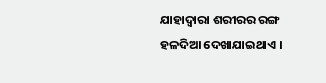ଯାହାଦ୍ୱାରା ଶରୀରର ରଙ୍ଗ ହଳଦିଆ ଦେଖାଯାଇଥାଏ ।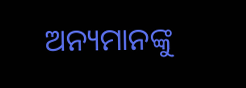ଅନ୍ୟମାନଙ୍କୁ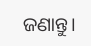ଜଣାନ୍ତୁ।